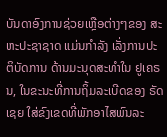ບັນດາອົງການຊ່ວຍເຫຼືອຕ່າງໆຂອງ ສະຫະປະຊາຊາດ ແມ່ນກຳລັງ ເລັ່ງການປະຕິບັດການ ດ້ານມະນຸດສະທຳໃນ ຢູເຄຣນ, ໃນຂະນະທີ່ການຖິ້ມລະເບີດຂອງ ຣັດເຊຍ ໃສ່ຂົງເຂດທີ່ພັກອາໄສພົນລະ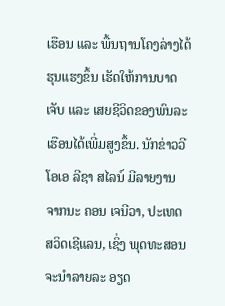ເຮືອນ ແລະ ພື້ນຖານໂຄງລ່າງໄດ້ຮຸນແຮງຂຶ້ນ ເຮັດໃຫ້ການບາດເຈັບ ແລະ ເສຍຊີວິດຂອງພົນລະເຮືອນໄດ້ເພີ່ມສູງຂຶ້ນ. ນັກຂ່າວວີໂອເອ ລີຊາ ສໄລນ໌ ມີລາຍງານ ຈາກນະ ຄອນ ເຈນີວາ, ປະເທດ ສວິດເຊີແລນ, ເຊິ່ງ ພຸດທະສອນ ຈະນຳລາຍລະ ອຽດ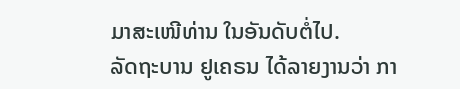ມາສະເໜີທ່ານ ໃນອັນດັບຕໍ່ໄປ.
ລັດຖະບານ ຢູເຄຣນ ໄດ້ລາຍງານວ່າ ກາ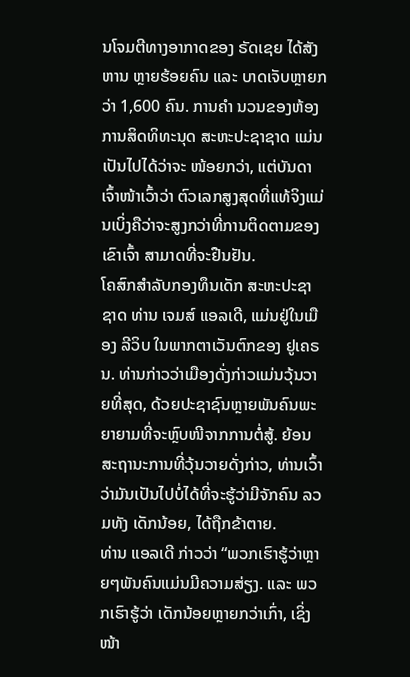ນໂຈມຕີທາງອາກາດຂອງ ຣັດເຊຍ ໄດ້ສັງຫານ ຫຼາຍຮ້ອຍຄົນ ແລະ ບາດເຈັບຫຼາຍກວ່າ 1,600 ຄົນ. ການຄຳ ນວນຂອງຫ້ອງການສິດທິທະນຸດ ສະຫະປະຊາຊາດ ແມ່ນເປັນໄປໄດ້ວ່າຈະ ໜ້ອຍກວ່າ, ແຕ່ບັນດາເຈົ້າໜ້າເວົ້າວ່າ ຕົວເລກສູງສຸດທີ່ແທ້ຈິງແມ່ນເບິ່ງຄືວ່າຈະສູງກວ່າທີ່ການຕິດຕາມຂອງເຂົາເຈົ້າ ສາມາດທີ່ຈະຢືນຢັນ.
ໂຄສົກສຳລັບກອງທຶນເດັກ ສະຫະປະຊາຊາດ ທ່ານ ເຈມສ໌ ແອລເດີ, ແມ່ນຢູ່ໃນເມືອງ ລີວິບ ໃນພາກຕາເວັນຕົກຂອງ ຢູເຄຣນ. ທ່ານກ່າວວ່າເມືອງດັ່ງກ່າວແມ່ນວຸ້ນວາຍທີ່ສຸດ, ດ້ວຍປະຊາຊົນຫຼາຍພັນຄົນພະຍາຍາມທີ່ຈະຫຼົບໜີຈາກການຕໍ່ສູ້. ຍ້ອນສະຖານະການທີ່ວຸ້ນວາຍດັ່ງກ່າວ, ທ່ານເວົ້າວ່າມັນເປັນໄປບໍ່ໄດ້ທີ່ຈະຮູ້ວ່າມີຈັກຄົນ ລວມທັງ ເດັກນ້ອຍ, ໄດ້ຖືກຂ້າຕາຍ.
ທ່ານ ແອລເດີ ກ່າວວ່າ “ພວກເຮົາຮູ້ວ່າຫຼາຍໆພັນຄົນແມ່ນມີຄວາມສ່ຽງ. ແລະ ພວກເຮົາຮູ້ວ່າ ເດັກນ້ອຍຫຼາຍກວ່າເກົ່າ, ເຊິ່ງໜ້າ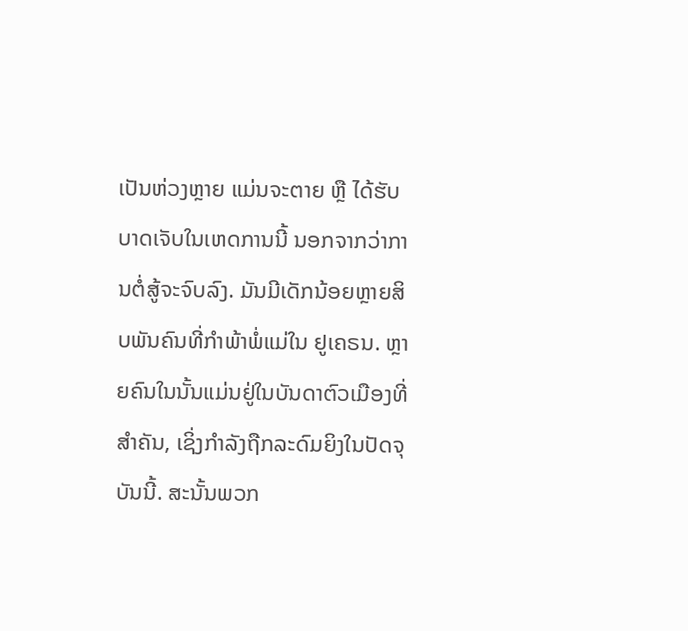ເປັນຫ່ວງຫຼາຍ ແມ່ນຈະຕາຍ ຫຼື ໄດ້ຮັບບາດເຈັບໃນເຫດການນີ້ ນອກຈາກວ່າການຕໍ່ສູ້ຈະຈົບລົງ. ມັນມີເດັກນ້ອຍຫຼາຍສິບພັນຄົນທີ່ກຳພ້າພໍ່ແມ່ໃນ ຢູເຄຣນ. ຫຼາຍຄົນໃນນັ້ນແມ່ນຢູ່ໃນບັນດາຕົວເມືອງທີ່ສຳຄັນ, ເຊິ່ງກຳລັງຖືກລະດົມຍິງໃນປັດຈຸບັນນີ້. ສະນັ້ນພວກ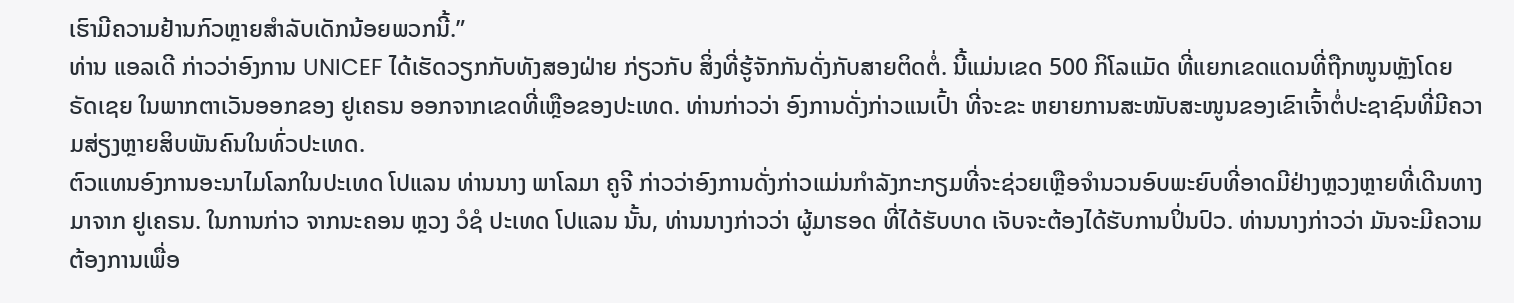ເຮົາມີຄວາມຢ້ານກົວຫຼາຍສຳລັບເດັກນ້ອຍພວກນີ້.”
ທ່ານ ແອລເດີ ກ່າວວ່າອົງການ UNICEF ໄດ້ເຮັດວຽກກັບທັງສອງຝ່າຍ ກ່ຽວກັບ ສິ່ງທີ່ຮູ້ຈັກກັນດັ່ງກັບສາຍຕິດຕໍ່. ນີ້ແມ່ນເຂດ 500 ກິໂລແມັດ ທີ່ແຍກເຂດແດນທີ່ຖືກໜູນຫຼັງໂດຍ ຣັດເຊຍ ໃນພາກຕາເວັນອອກຂອງ ຢູເຄຣນ ອອກຈາກເຂດທີ່ເຫຼືອຂອງປະເທດ. ທ່ານກ່າວວ່າ ອົງການດັ່ງກ່າວແນເປົ້າ ທີ່ຈະຂະ ຫຍາຍການສະໜັບສະໜູນຂອງເຂົາເຈົ້າຕໍ່ປະຊາຊົນທີ່ມີຄວາມສ່ຽງຫຼາຍສິບພັນຄົນໃນທົ່ວປະເທດ.
ຕົວແທນອົງການອະນາໄມໂລກໃນປະເທດ ໂປແລນ ທ່ານນາງ ພາໂລມາ ຄູຈີ ກ່າວວ່າອົງການດັ່ງກ່າວແມ່ນກຳລັງກະກຽມທີ່ຈະຊ່ວຍເຫຼືອຈຳນວນອົບພະຍົບທີ່ອາດມີຢ່າງຫຼວງຫຼາຍທີ່ເດີນທາງມາຈາກ ຢູເຄຣນ. ໃນການກ່າວ ຈາກນະຄອນ ຫຼວງ ວໍຊໍ ປະເທດ ໂປແລນ ນັ້ນ, ທ່ານນາງກ່າວວ່າ ຜູ້ມາຮອດ ທີ່ໄດ້ຮັບບາດ ເຈັບຈະຕ້ອງໄດ້ຮັບການປິ່ນປົວ. ທ່ານນາງກ່າວວ່າ ມັນຈະມີຄວາມຕ້ອງການເພື່ອ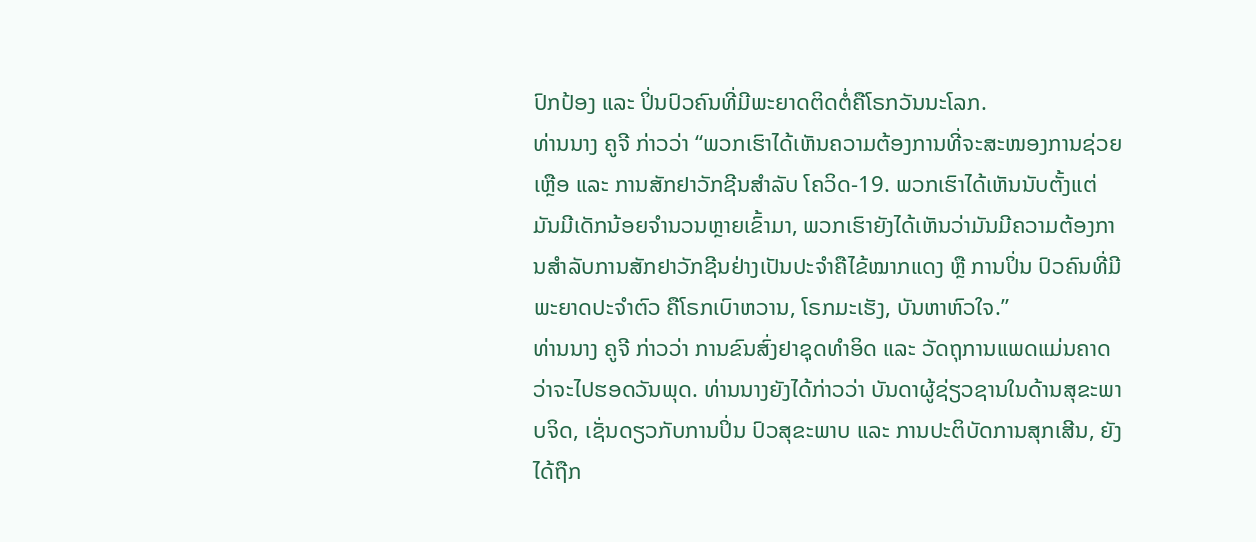ປົກປ້ອງ ແລະ ປິ່ນປົວຄົນທີ່ມີພະຍາດຕິດຕໍ່ຄືໂຣກວັນນະໂລກ.
ທ່ານນາງ ຄູຈີ ກ່າວວ່າ “ພວກເຮົາໄດ້ເຫັນຄວາມຕ້ອງການທີ່ຈະສະໜອງການຊ່ວຍເຫຼືອ ແລະ ການສັກຢາວັກຊີນສຳລັບ ໂຄວິດ-19. ພວກເຮົາໄດ້ເຫັນນັບຕັ້ງແຕ່ມັນມີເດັກນ້ອຍຈຳນວນຫຼາຍເຂົ້າມາ, ພວກເຮົາຍັງໄດ້ເຫັນວ່າມັນມີຄວາມຕ້ອງການສຳລັບການສັກຢາວັກຊີນຢ່າງເປັນປະຈຳຄືໄຂ້ໝາກແດງ ຫຼື ການປິ່ນ ປົວຄົນທີ່ມີພະຍາດປະຈຳຕົວ ຄືໂຣກເບົາຫວານ, ໂຣກມະເຮັງ, ບັນຫາຫົວໃຈ.”
ທ່ານນາງ ຄູຈີ ກ່າວວ່າ ການຂົນສົ່ງຢາຊຸດທຳອິດ ແລະ ວັດຖຸການແພດແມ່ນຄາດວ່າຈະໄປຮອດວັນພຸດ. ທ່ານນາງຍັງໄດ້ກ່າວວ່າ ບັນດາຜູ້ຊ່ຽວຊານໃນດ້ານສຸຂະພາບຈິດ, ເຊັ່ນດຽວກັບການປິ່ນ ປົວສຸຂະພາບ ແລະ ການປະຕິບັດການສຸກເສີນ, ຍັງໄດ້ຖືກ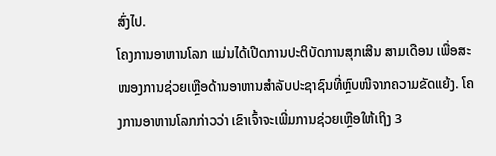ສົ່ງໄປ.
ໂຄງການອາຫານໂລກ ແມ່ນໄດ້ເປີດການປະຕິບັດການສຸກເສີນ ສາມເດືອນ ເພື່ອສະໜອງການຊ່ວຍເຫຼືອດ້ານອາຫານສຳລັບປະຊາຊົນທີ່ຫຼົບໜີຈາກຄວາມຂັດແຍ້ງ. ໂຄງການອາຫານໂລກກ່າວວ່າ ເຂົາເຈົ້າຈະເພີ່ມການຊ່ວຍເຫຼືອໃຫ້ເຖິງ 3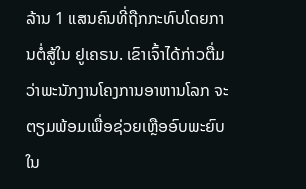ລ້ານ 1 ແສນຄົນທີ່ຖືກກະທົບໂດຍການຕໍ່ສູ້ໃນ ຢູເຄຣນ. ເຂົາເຈົ້າໄດ້ກ່າວຕື່ມວ່າພະນັກງານໂຄງການອາຫານໂລກ ຈະຕຽມພ້ອມເພື່ອຊ່ວຍເຫຼືອອົບພະຍົບໃນ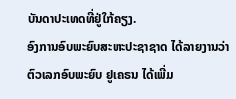ບັນດາປະເທດທີ່ຢູ່ໃກ້ຄຽງ.
ອົງການອົບພະຍົບສະຫະປະຊາຊາດ ໄດ້ລາຍງານວ່າ ຕົວເລກອົບພະຍົບ ຢູເຄຣນ ໄດ້ເພີ່ມ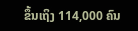ຂຶ້ນເຖິງ 114,000 ຄົນ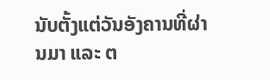ນັບຕັ້ງແຕ່ວັນອັງຄານທີ່ຜ່ານມາ ແລະ ຕ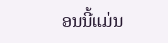ອນນີ້ແມ່ນ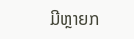ມີຫຼາຍກ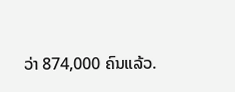ວ່າ 874,000 ຄົນແລ້ວ.